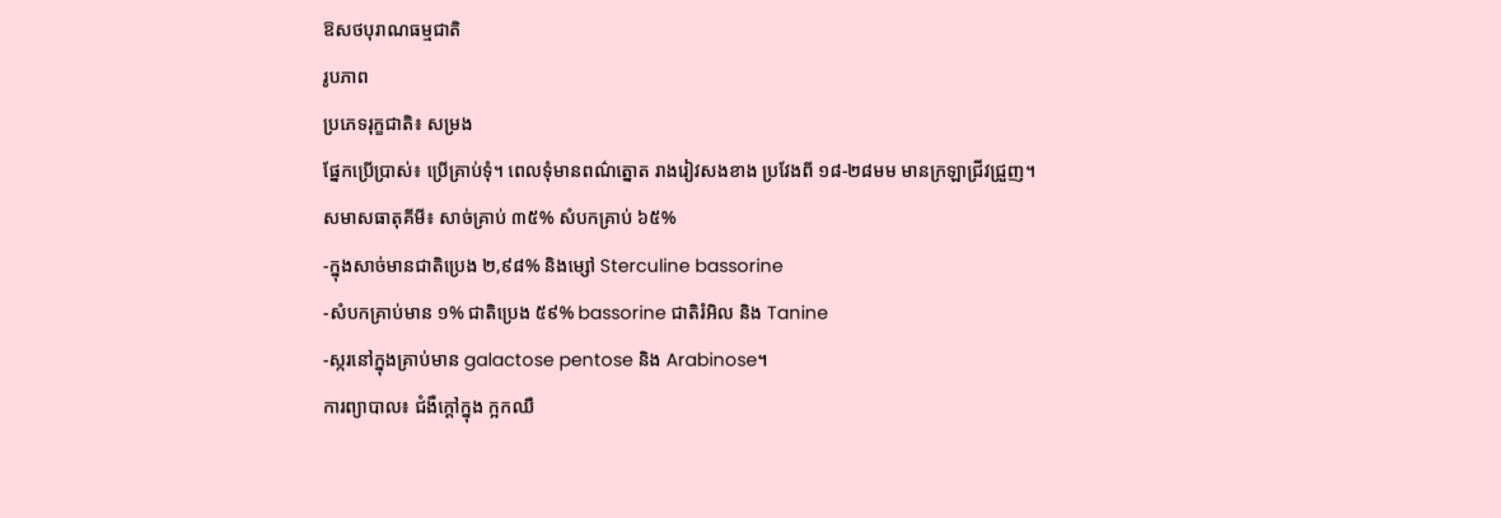ឱសថបុរាណធម្មជាតិ
រូបភាព
ប្រភេទរុក្ខជាតិ៖ សម្រង
ផ្នែកប្រើប្រាស់៖ ប្រើគ្រាប់ទុំ។ ពេលទុំមានពណ៌ត្នោត រាងរៀវសងខាង ប្រវែងពី ១៨-២៨មម មានក្រឡាជ្រីវជ្រួញ។
សមាសធាតុគីមី៖ សាច់គ្រាប់ ៣៥% សំបកគ្រាប់ ៦៥%
-ក្នុងសាច់មានជាតិប្រេង ២,៩៨% និងម្សៅ Sterculine bassorine
-សំបកគ្រាប់មាន ១% ជាតិប្រេង ៥៩% bassorine ជាតិរំអិល និង Tanine
-ស្ករនៅក្នុងគ្រាប់មាន galactose pentose និង Arabinose។
ការព្យាបាល៖ ជំងឺក្តៅក្នុង ក្អកឈឺ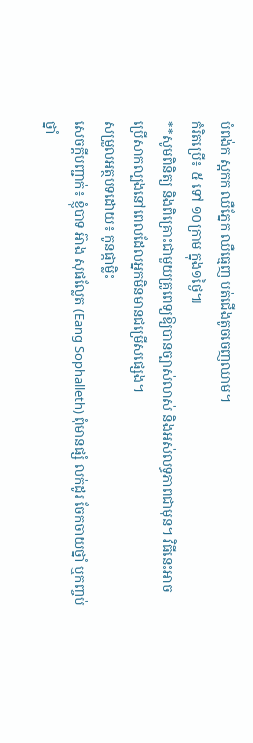បំពង់ក ស្អកក ឈឺភ្នែក ឈឺធេ្មញ បត់ជើងតូចចេញឈាម។
កំរិតប្រើ៖ ៥ ទៅ ១០ក្រាម ក្នុង១ថ្ងៃ៕
**សូមពិនិត្យ និងពិគ្រោះជាមួយគ្រូពេទ្យឱ្យបានច្បាស់លាស់ និងអស់លទ្ធភាពជាមុន។ វិធីនេះអាចប្រើសាកល្បងនៅពេលដែលអ្នកមិនមានជម្រើសផ្សេង។
សម្រួលអត្ថបទដោយ៖ កូនផ្កាម្លិះ
សេចក្តីបញ្ជាក់៖ ខ្ញុំបាទ អ៊ាង សុផល្លែត (Eang Sophalleth) ពុំមានផ្សំ លក់ដូរ ចែកចាយថ្នាំ ឬកញ្ចប់ថ្នាំ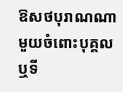ឱសថបុរាណណាមួយចំពោះបុគ្គល ឬទី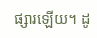ផ្សារឡើយ។ ដូ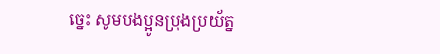ច្នេះ សូមបងប្អូនប្រុងប្រយ័ត្ន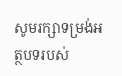សូមរក្សាទម្រង់អត្ថបទរបស់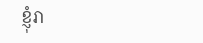ខ្ញុំរា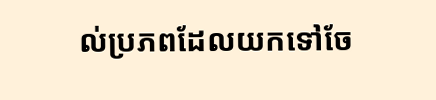ល់ប្រភពដែលយកទៅចែ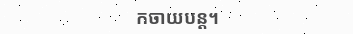កចាយបន្ត។